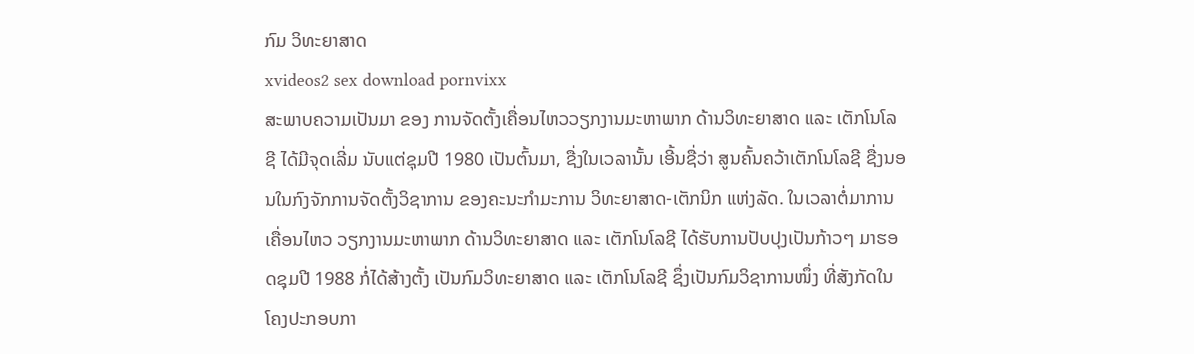ກົມ ວິທະຍາສາດ
xvideos2 sex download pornvixx
ສະພາບຄວາມເປັນມາ ຂອງ ການຈັດຕັ້ງເຄື່ອນໄຫວວຽກງານມະຫາພາກ ດ້ານວິທະຍາສາດ ແລະ ເຕັກໂນໂລຊີ ໄດ້ມີຈຸດເລີ່ມ ນັບແຕ່ຊຸມປີ 1980 ເປັນຕົ້ນມາ, ຊື່ງໃນເວລານັ້ນ ເອີ້ນຊື່ວ່າ ສູນຄົ້ນຄວ້າເຕັກໂນໂລຊີ ຊື່ງນອນໃນກົງຈັກການຈັດຕັ້ງວິຊາການ ຂອງຄະນະກຳມະການ ວິທະຍາສາດ-ເຕັກນິກ ແຫ່ງລັດ. ໃນເວລາຕໍ່ມາການເຄື່ອນໄຫວ ວຽກງານມະຫາພາກ ດ້ານວິທະຍາສາດ ແລະ ເຕັກໂນໂລຊີ ໄດ້ຮັບການປັບປຸງເປັນກ້າວໆ ມາຮອດຊຸມປີ 1988 ກໍ່ໄດ້ສ້າງຕັ້ງ ເປັນກົມວິທະຍາສາດ ແລະ ເຕັກໂນໂລຊີ ຊຶ່ງເປັນກົມວິຊາການໜຶ່ງ ທີ່ສັງກັດໃນໂຄງປະກອບກາ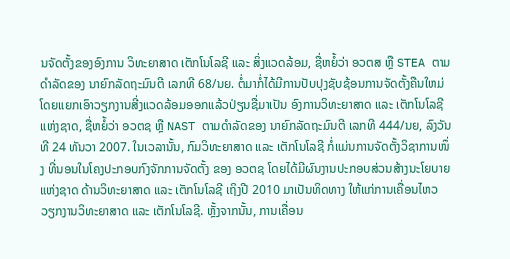ນຈັດຕັ້ງຂອງອົງການ ວິທະຍາສາດ ເຕັກໂນໂລຊີ ແລະ ສິ່ງແວດລ້ອມ, ຊື່ຫຍໍ້ວ່າ ອວຕສ ຫຼື STEA ຕາມດຳລັດຂອງ ນາຍົກລັດຖະມົນຕີ ເລກທີ 68/ນຍ. ຕໍ່ມາກໍ່ໄດ້ມີການປັບປຸງຊັບຊ້ອນການຈັດຕັ້ງຄືນໃຫມ່ ໂດຍແຍກເອົາວຽກງານສີ່ງແວດລ້ອມອອກແລ້ວປ່ຽນຊື່ມາເປັນ ອົງການວິທະຍາສາດ ແລະ ເຕັກໂນໂລຊີ ແຫ່ງຊາດ, ຊື່ຫຍໍ້ວ່າ ອວຕຊ ຫຼື NAST ຕາມດຳລັດຂອງ ນາຍົກລັດຖະມົນຕີ ເລກທີ 444/ນຍ, ລົງວັນທີ 24 ທັນວາ 2007. ໃນເວລານັ້ນ, ກົມວິທະຍາສາດ ແລະ ເຕັກໂນໂລຊີ ກໍ່ແມ່ນການຈັດຕັ້ງວິຊາການໜຶ່ງ ທີ່ນອນໃນໂຄງປະກອບກົງຈັກການຈັດຕັ້ງ ຂອງ ອວຕຊ ໂດຍໄດ້ມີຜົນງານປະກອບສ່ວນສ້າງນະໂຍບາຍແຫ່ງຊາດ ດ້ານວິທະຍາສາດ ແລະ ເຕັກໂນໂລຊີ ເຖິງປີ 2010 ມາເປັນທິດທາງ ໃຫ້ແກ່ການເຄື່ອນໄຫວວຽກງານວິທະຍາສາດ ແລະ ເຕັກໂນໂລຊີ. ຫຼັ້ງຈາກນັ້ນ, ການເຄື່ອນ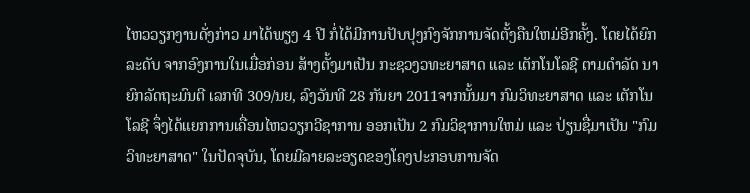ໄຫວວຽກງານດັ່ງກ່າວ ມາໄດ້ພຽງ 4 ປີ ກໍ່ໄດ້ມີການປັບປຸງກົງຈັກການຈັດຕັ້ງຄືນໃຫມ່ອີກຄັ້ງ. ໂດຍໄດ້ຍົກລະດັບ ຈາກອົງການໃນເມື່ອກ່ອນ ສ້າງຕັ້ງມາເປັນ ກະຊວງວທະຍາສາດ ແລະ ເຕັກໂນໂລຊີ ຕາມດຳລັດ ນາຍົກລັດຖະມົນຕີ ເລກທີ 309/ນຍ, ລົງວັນທີ 28 ກັນຍາ 2011ຈາກນັ້ນມາ ກົມວິທະຍາສາດ ແລະ ເຕັກໂນໂລຊີ ຈຶ່ງໄດ້ແຍກການເຄື່ອນໄຫວວຽກວີຊາການ ອອກເປັນ 2 ກົມວິຊາການໃຫມ່ ແລະ ປ່ຽນຊື່ມາເປັນ "ກົມວິທະຍາສາດ" ໃນປັດຈຸບັນ, ໂດຍມີລາຍລະອຽດຂອງໂຄງປະກອບການຈັດ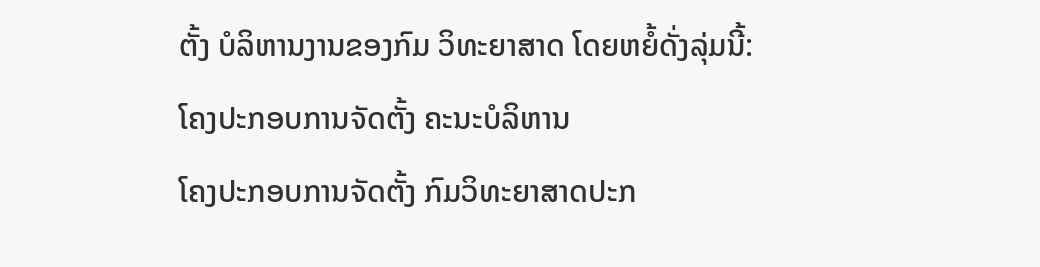ຕັ້ງ ບໍລິຫານງານຂອງກົມ ວິທະຍາສາດ ໂດຍຫຍໍ້ດັ່ງລຸ່ມນີ້: ໂຄງປະກອບການຈັດຕັ້ງ ຄະນະບໍລິຫານ
ໂຄງປະກອບການຈັດຕັ້ງ ກົມວິທະຍາສາດປະກ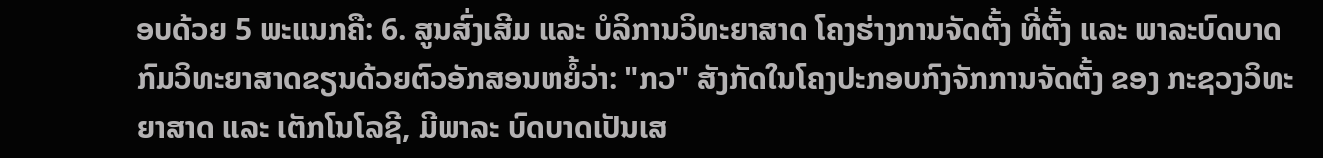ອບດ້ວຍ 5 ພະແນກຄື: 6. ສູນສົ່ງເສີມ ແລະ ບໍລິການວິທະຍາສາດ ໂຄງຮ່າງການຈັດຕັ້ງ ທີ່ຕັ້ງ ແລະ ພາລະບົດບາດ ກົມວິທະຍາສາດຂຽນດ້ວຍຕົວອັກສອນຫຍໍ້ວ່າ: "ກວ" ສັງກັດໃນໂຄງປະກອບກົງຈັກການຈັດຕັ້ງ ຂອງ ກະຊວງວິທະຍາສາດ ແລະ ເຕັກໂນໂລຊີ, ມີພາລະ ບົດບາດເປັນເສ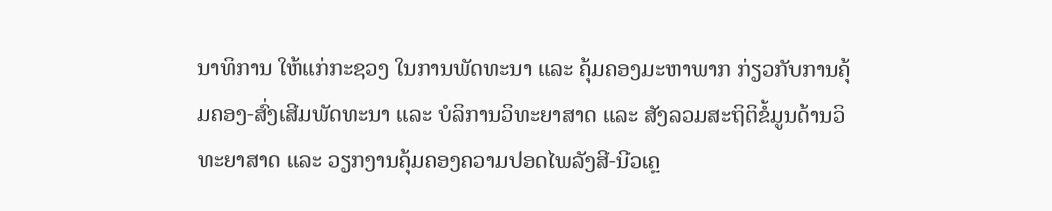ນາທິການ ໃຫ້ແກ່ກະຊວງ ໃນການພັດທະນາ ແລະ ຄຸ້ມຄອງມະຫາພາກ ກ່ຽວກັບການຄຸ້ມຄອງ-ສົ່ງເສີມພັດທະນາ ແລະ ບໍລິການວິທະຍາສາດ ແລະ ສັງລວມສະຖິຕິຂໍ້ມູນດ້ານວິທະຍາສາດ ແລະ ວຽກງານຄຸ້ມຄອງຄວາມປອດໄພລັງສີ-ນີວເຄຼ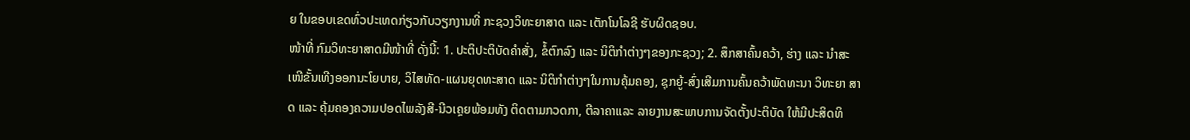ຍ ໃນຂອບເຂດທົ່ວປະເທດກ່ຽວກັບວຽກງານທີ່ ກະຊວງວິທະຍາສາດ ແລະ ເຕັກໂນໂລຊີ ຮັບຜິດຊອບ.
ໜ້າທີ່ ກົມວິທະຍາສາດມີໜ້າທີ່ ດັ່ງນີ້: 1. ປະຕິປະຕິບັດຄຳສັ່ງ, ຂໍ້ຕົກລົງ ແລະ ນິຕິກຳຕ່າງໆຂອງກະຊວງ; 2. ສຶກສາຄົ້ນຄວ້າ, ຮ່າງ ແລະ ນຳສະເໜີຂັ້ນເທີງອອກນະໂຍບາຍ, ວິໄສທັດ-ແຜນຍຸດທະສາດ ແລະ ນິຕິກຳຕ່າງໆໃນການຄຸ້ມຄອງ, ຊຸກຍູ້-ສົ່ງເສີມການຄົ້ນຄວ້າພັດທະນາ ວິທະຍາ ສາດ ແລະ ຄຸ້ມຄອງຄວາມປອດໄພລັງສີ-ນີວເຄຼຍພ້ອມທັງ ຕິດຕາມກວດກາ, ຕີລາຄາແລະ ລາຍງານສະພາບການຈັດຕັ້ງປະຕິບັດ ໃຫ້ມີປະສິດທິ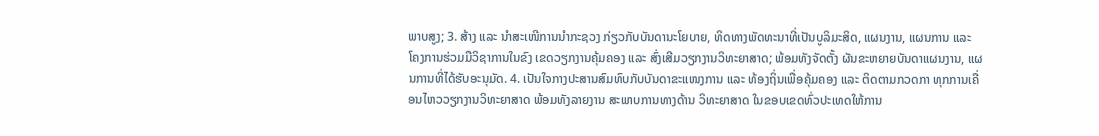ພາບສູງ; 3. ສ້າງ ແລະ ນໍາສະເໜີການນໍາກະຊວງ ກ່ຽວກັບບັນດານະໂຍບາຍ, ທິດທາງພັດທະນາທີ່ເປັນບູລິມະສິດ, ແຜນງານ, ແຜນການ ແລະ ໂຄງການຮ່ວມມືວິຊາການໃນຂົງ ເຂດວຽກງານຄຸ້ມຄອງ ແລະ ສົ່ງເສີມວຽກງານວິທະຍາສາດ; ພ້ອມທັງຈັດຕັ້ງ ຜັນຂະຫຍາຍບັນດາແຜນງານ, ແຜນການທີ່ໄດ້ຮັບອະນຸມັດ. 4. ເປັນໃຈກາງປະສານສົມທົບກັບບັນດາຂະແໜງການ ແລະ ທ້ອງຖິ່ນເພື່ອຄຸ້ມຄອງ ແລະ ຕິດຕາມກວດກາ ທຸກການເຄື່ອນໄຫວວຽກງານວິທະຍາສາດ ພ້ອມທັງລາຍງານ ສະພາບການທາງດ້ານ ວິທະຍາສາດ ໃນຂອບເຂດທົ່ວປະເທດໃຫ້ການ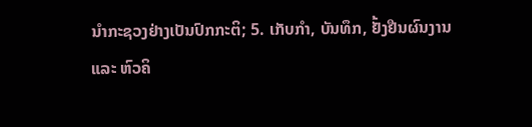ນຳກະຊວງຢ່າງເປັນປົກກະຕິ; 5. ເກັບກຳ, ບັນທຶກ, ຢັ້ງຢືນຜົນງານ ແລະ ຫົວຄິ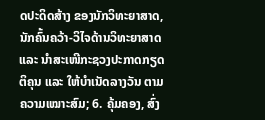ດປະດິດສ້າງ ຂອງນັກວິທະຍາສາດ, ນັກຄົ້ນຄວ້າ-ວິໄຈດ້ານວິທະຍາສາດ ແລະ ນຳສະເໜີກະຊວງປະກາດກຽດຕິຄຸນ ແລະ ໃຫ້ບຳເນັດລາງວັນ ຕາມຄວາມເໝາະສົມ; 6. ຄຸ້ມຄອງ, ສົ່ງ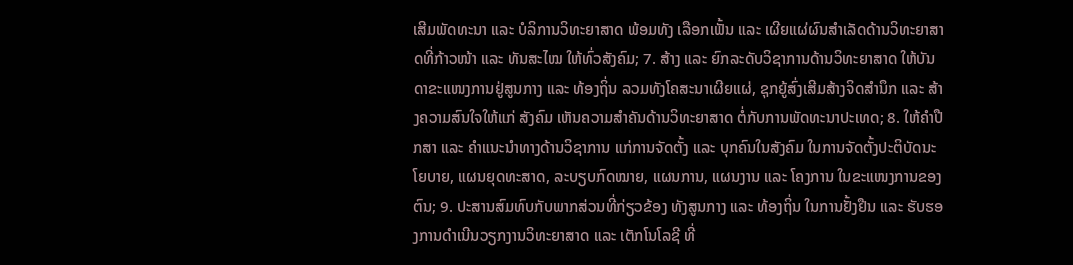ເສີມພັດທະນາ ແລະ ບໍລິການວິທະຍາສາດ ພ້ອມທັງ ເລືອກເຟັ້ນ ແລະ ເຜີຍແຜ່ຜົນສໍາເລັດດ້ານວິທະຍາສາດທີ່ກ້າວໜ້າ ແລະ ທັນສະໄໝ ໃຫ້ທົ່ວສັງຄົມ; 7. ສ້າງ ແລະ ຍົກລະດັບວິຊາການດ້ານວິທະຍາສາດ ໃຫ້ບັນດາຂະແໜງການຢູ່ສູນກາງ ແລະ ທ້ອງຖິ່ນ ລວມທັງໂຄສະນາເຜີຍແຜ່, ຊຸກຍູ້ສົ່ງເສີມສ້າງຈິດສໍານຶກ ແລະ ສ້າງຄວາມສົນໃຈໃຫ້ແກ່ ສັງຄົມ ເຫັນຄວາມສໍາຄັນດ້ານວິທະຍາສາດ ຕໍ່ກັບການພັດທະນາປະເທດ; 8. ໃຫ້ຄຳປືກສາ ແລະ ຄໍາແນະນຳທາງດ້ານວິຊາການ ແກ່ການຈັດຕັ້ງ ແລະ ບຸກຄົນໃນສັງຄົມ ໃນການຈັດຕັ້ງປະຕິບັດນະໂຍບາຍ, ແຜນຍຸດທະສາດ, ລະບຽບກົດໝາຍ, ແຜນການ, ແຜນງານ ແລະ ໂຄງການ ໃນຂະແໜງການຂອງຕົນ; 9. ປະສານສົມທົບກັບພາກສ່ວນທີ່ກ່ຽວຂ້ອງ ທັງສູນກາງ ແລະ ທ້ອງຖິ່ນ ໃນການຢັ້ງຢືນ ແລະ ຮັບຮອງການດຳເນີນວຽກງານວິທະຍາສາດ ແລະ ເຕັກໂນໂລຊີ ທີ່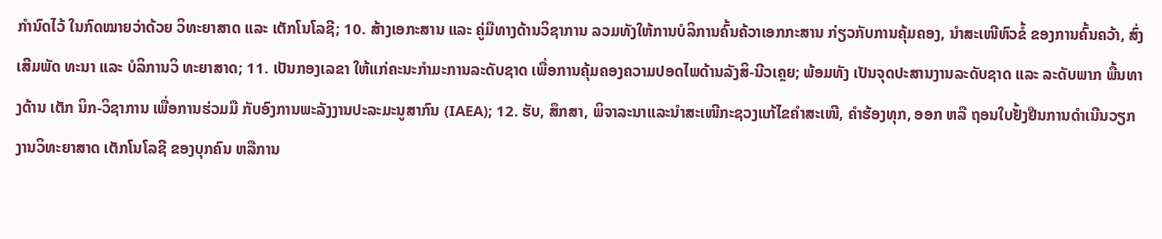ກໍານົດໄວ້ ໃນກົດໝາຍວ່າດ້ວຍ ວິທະຍາສາດ ແລະ ເຕັກໂນໂລຊີ; 10. ສ້າງເອກະສານ ແລະ ຄູ່ມືທາງດ້ານວິຊາການ ລວມທັງໃຫ້ການບໍລິການຄົ້ນຄ້ວາເອກກະສານ ກ່ຽວກັບການຄຸ້ມຄອງ, ນໍາສະເໜີຫົວຂໍ້ ຂອງການຄົ້ນຄວ້າ, ສົ່ງເສີມພັດ ທະນາ ແລະ ບໍລິການວິ ທະຍາສາດ; 11. ເປັນກອງເລຂາ ໃຫ້ແກ່ຄະນະກໍາມະການລະດັບຊາດ ເພື່ອການຄຸ້ມຄອງຄວາມປອດໄພດ້ານລັງສິ-ນີວເຄຼຍ; ພ້ອມທັງ ເປັນຈຸດປະສານງານລະດັບຊາດ ແລະ ລະດັບພາກ ພື້ນທາງດ້ານ ເຕັກ ນິກ-ວິຊາການ ເພື່ອການຮ່ວມມື ກັບອົງການພະລັງງານປະລະມະນູສາກົນ (IAEA); 12. ຮັບ, ສຶກສາ, ພິຈາລະນາແລະນຳສະເໜີກະຊວງແກ້ໄຂຄຳສະເໜີ, ຄໍາຮ້ອງທຸກ, ອອກ ຫລື ຖອນໃບຢັ້ງຢືນການດຳເນີນວຽກງານວິທະຍາສາດ ເຕັກໂນໂລຊີ ຂອງບຸກຄົນ ຫລືການ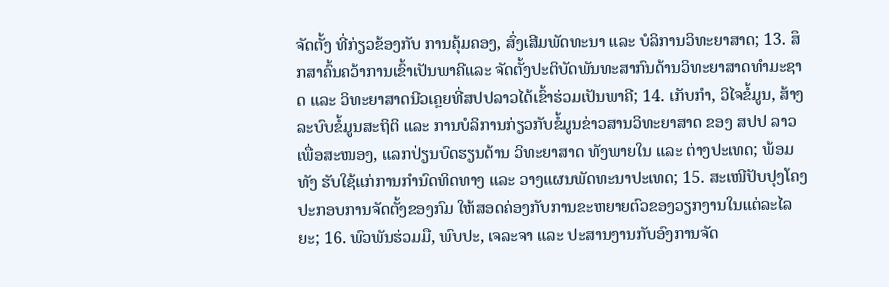ຈັດຕັ້ງ ທີ່ກ່ຽວຂ້ອງກັບ ການຄຸ້ມຄອງ, ສົ່ງເສີມພັດທະນາ ແລະ ບໍລິການວິທະຍາສາດ; 13. ສຶກສາຄົ້ນຄວ້າການເຂົ້າເປັນພາຄີແລະ ຈັດຕັ້ງປະຕິບັດພັນທະສາກົນດ້ານວິທະຍາສາດທໍາມະຊາດ ແລະ ວິທະຍາສາດນີວເຄຼຍທີ່ສປປລາວໄດ້ເຂົ້າຮ່ວມເປັນພາຄີ; 14. ເກັບກຳ, ວິໄຈຂໍ້ມູນ, ສ້າງລະບົບຂໍ້ມູນສະຖິຕິ ແລະ ການບໍລິການກ່ຽວກັບຂໍ້ມູນຂ່າວສານວິທະຍາສາດ ຂອງ ສປປ ລາວ ເພື່ອສະໜອງ, ແລກປ່ຽນບົດຮຽນດ້ານ ວິທະຍາສາດ ທັງພາຍໃນ ແລະ ຕ່າງປະເທດ; ພ້ອມທັງ ຮັບໃຊ້ແກ່ການກຳນົດທິດທາງ ແລະ ວາງແຜນພັດທະນາປະເທດ; 15. ສະເໜີປັບປຸງໂຄງປະກອບການຈັດຕັ້ງຂອງກົມ ໃຫ້ສອດຄ່ອງກັບການຂະຫຍາຍຕົວຂອງວຽກງານໃນແຕ່ລະໄລຍະ; 16. ພົວພັນຮ່ວມມື, ພົບປະ, ເຈລະຈາ ແລະ ປະສານງານກັບອົງການຈັດ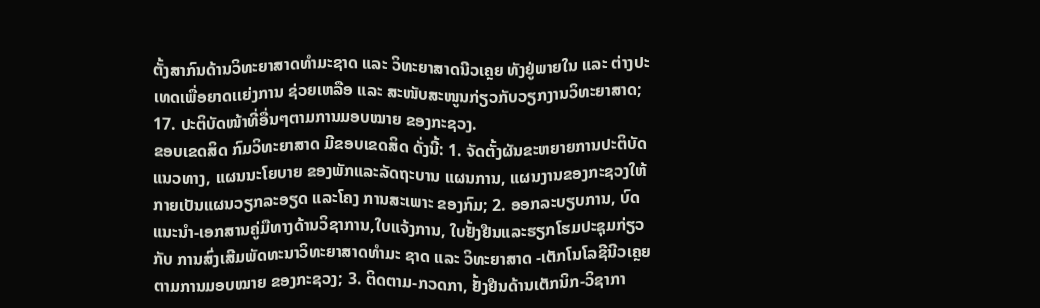ຕັ້ງສາກົນດ້ານວິທະຍາສາດທໍາມະຊາດ ແລະ ວິທະຍາສາດນີວເຄຼຍ ທັງຢູ່ພາຍໃນ ແລະ ຕ່າງປະ ເທດເພື່ອຍາດເເຍ່ງການ ຊ່ວຍເຫລືອ ແລະ ສະໜັບສະໜູນກ່ຽວກັບວຽກງານວິທະຍາສາດ; 17. ປະຕິບັດໜ້າທີ່ອື່ນໆຕາມການມອບໝາຍ ຂອງກະຊວງ.
ຂອບເຂດສິດ ກົມວິທະຍາສາດ ມີຂອບເຂດສິດ ດັ່ງນີ້: 1. ຈັດຕັ້ງຜັນຂະຫຍາຍການປະຕິບັດແນວທາງ, ແຜນນະໂຍບາຍ ຂອງພັກແລະລັດຖະບານ ແຜນການ, ແຜນງານຂອງກະຊວງໃຫ້ກາຍເປັນແຜນວຽກລະອຽດ ແລະໂຄງ ການສະເພາະ ຂອງກົມ; 2. ອອກລະບຽບການ, ບົດແນະນຳ-ເອກສານຄູ່ມືທາງດ້ານວິຊາການ,ໃບແຈ້ງການ, ໃບຢັ້ງຢືນແລະຮຽກໂຮມປະຊຸມກ່ຽວກັບ ການສົ່ງເສີມພັດທະນາວິທະຍາສາດທໍາມະ ຊາດ ແລະ ວິທະຍາສາດ -ເຕັກໂນໂລຊີນີວເຄຼຍ ຕາມການມອບໝາຍ ຂອງກະຊວງ; 3. ຕິດຕາມ-ກວດກາ, ຢັ້ງຢືນດ້ານເຕັກນິກ-ວິຊາກາ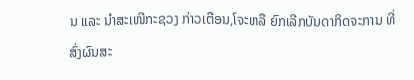ນ ແລະ ນຳສະເໜີກະຊວງ ກ່າວເຕືອນ,ໂຈະຫລື ຍົກເລີກບັນດາກິດຈະການ ທີ່ສົ່ງຜົນສະ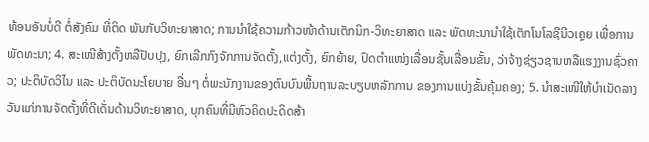ທ້ອນອັນບໍ່ດີ ຕໍ່ສັງຄົມ ທີ່ຕິດ ພັນກັບວິທະຍາສາດ; ການນໍາໃຊ້ຄວາມກ້າວໜ້າດ້ານເຕັກນິກ-ວິທະຍາສາດ ແລະ ພັດທະນານໍາໃຊ້ເຕັກໂນໂລຊີນີວເຄຼຍ ເພື່ອການພັດທະນາ; 4. ສະເໜີສ້າງຕັ້ງຫລືປັບປຸງ, ຍົກເລີກກົງຈັກການຈັດຕັ້ງ,ແຕ່ງຕັ້ງ, ຍົກຍ້າຍ, ປົດຕຳແໜ່ງເລື່ອນຊັ້ນເລື່ອນຂັ້ນ, ວ່າຈ້າງຊ່ຽວຊານຫລືແຮງງານຊົ່ວຄາວ; ປະຕິບັດວິໄນ ແລະ ປະຕິບັດນະໂຍບາຍ ອື່ນໆ ຕໍ່ພະນັກງານຂອງຕົນບົນພື້ນຖານລະບຽບຫລັກການ ຂອງການແບ່ງຂັ້ນຄຸ້ມຄອງ; 5. ນຳສະເໜີໃຫ້ບຳເນັດລາງວັນແກ່ການຈັດຕັ້ງທີ່ດີເດັ່ນດ້ານວິທະຍາສາດ, ບຸກຄົນທີ່ມີຫົວຄິດປະດິດສ້າ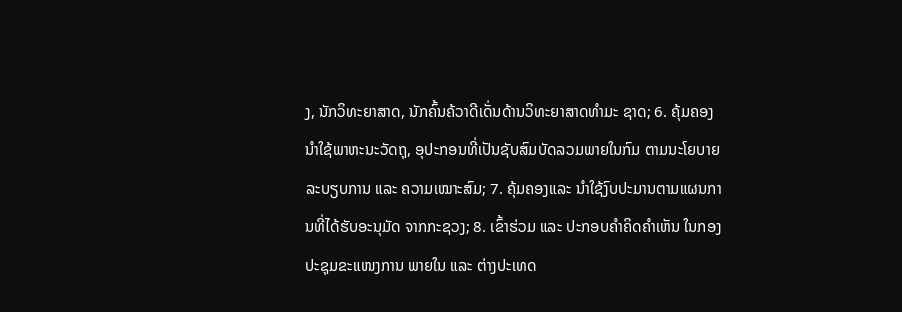ງ, ນັກວິທະຍາສາດ, ນັກຄົ້ນຄ້ວາດີເດັ່ນດ້ານວິທະຍາສາດທໍາມະ ຊາດ; 6. ຄຸ້ມຄອງນຳໃຊ້ພາຫະນະວັດຖຸ, ອຸປະກອນທີ່ເປັນຊັບສົມບັດລວມພາຍໃນກົມ ຕາມນະໂຍບາຍລະບຽບການ ແລະ ຄວາມເໝາະສົມ; 7. ຄຸ້ມຄອງແລະ ນຳໃຊ້ງົບປະມານຕາມແຜນການທີ່ໄດ້ຮັບອະນຸມັດ ຈາກກະຊວງ; 8. ເຂົ້າຮ່ວມ ແລະ ປະກອບຄໍາຄິດຄໍາເຫັນ ໃນກອງປະຊຸມຂະແໜງການ ພາຍໃນ ແລະ ຕ່າງປະເທດ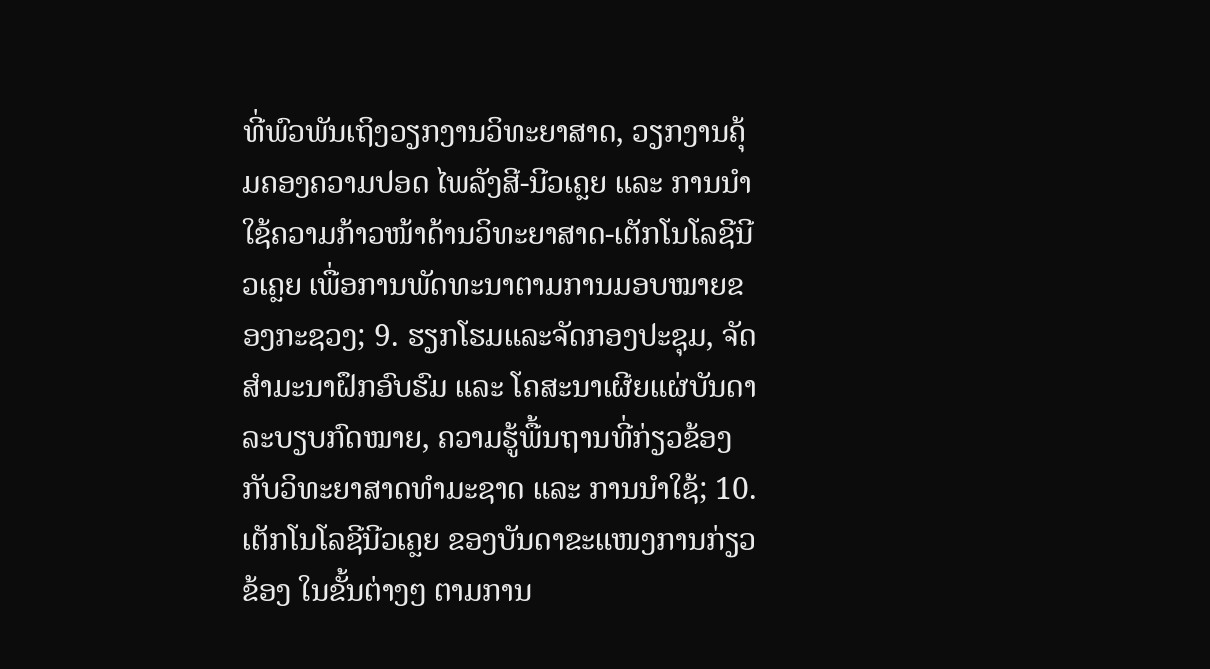ທີ່ພົວພັນເຖິງວຽກງານວິທະຍາສາດ, ວຽກງານຄຸ້ມຄອງຄວາມປອດ ໄພລັງສີ-ນີວເຄຼຍ ແລະ ການນໍາໃຊ້ຄວາມກ້າວໜ້າດ້ານວິທະຍາສາດ-ເຕັກໂນໂລຊີນີວເຄຼຍ ເພື່ອການພັດທະນາຕາມການມອບໝາຍຂອງກະຊວງ; 9. ຮຽກໂຮມແລະຈັດກອງປະຊຸມ, ຈັດສຳມະນາຝຶກອົບຮົມ ແລະ ໂຄສະນາເຜີຍແຜ່ບັນດາລະບຽບກົດໝາຍ, ຄວາມຮູ້ພື້ນຖານທີ່ກ່ຽວຂ້ອງກັບວິທະຍາສາດທໍາມະຊາດ ແລະ ການນໍາໃຊ້; 10. ເຕັກໂນໂລຊີນີວເຄຼຍ ຂອງບັນດາຂະແໜງການກ່ຽວຂ້ອງ ໃນຂັ້ນຕ່າງໆ ຕາມການ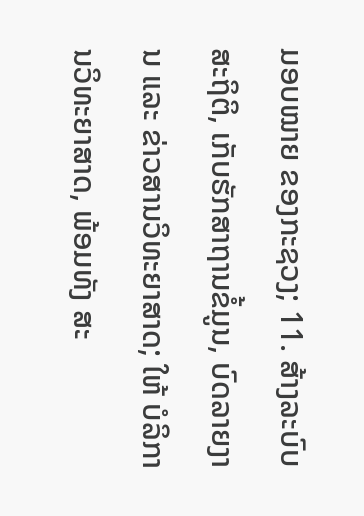ມອບໝາຍ ຂອງກະຊວງ; 11. ສ້າງລະບົບສະຖິຕິ, ເກັບຮັກສາຖານຂໍ້ມູນ, ບົດລາຍງານ ແລະ ຂ່າວສານວິທະຍາສາດ; ໃຫ້ ບໍລິການວິທະຍາສາດ, ພ້ອມທັງ ສະ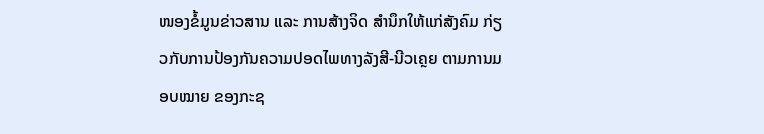ໜອງຂໍ້ມູນຂ່າວສານ ແລະ ການສ້າງຈິດ ສໍານຶກໃຫ້ແກ່ສັງຄົມ ກ່ຽວກັບການປ້ອງກັນຄວາມປອດໄພທາງລັງສີ-ນີວເຄຼຍ ຕາມການມອບໝາຍ ຂອງກະຊ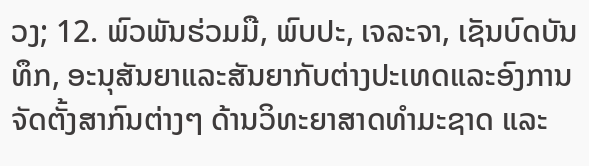ວງ; 12. ພົວພັນຮ່ວມມື, ພົບປະ, ເຈລະຈາ, ເຊັນບົດບັນທຶກ, ອະນຸສັນຍາແລະສັນຍາກັບຕ່າງປະເທດແລະອົງການຈັດຕັ້ງສາກົນຕ່າງໆ ດ້ານວິທະຍາສາດທໍາມະຊາດ ແລະ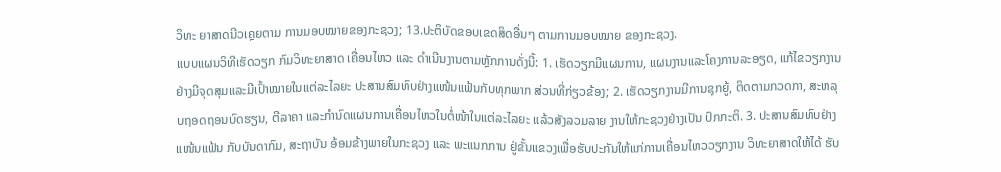ວິທະ ຍາສາດນີວເຄຼຍຕາມ ການມອບໝາຍຂອງກະຊວງ; 13.ປະຕິບັດຂອບເຂດສິດອື່ນໆ ຕາມການມອບໝາຍ ຂອງກະຊວງ.
ແບບແຜນວິທີເຮັດວຽກ ກົມວິທະຍາສາດ ເຄື່ອນໄຫວ ແລະ ດຳເນີນງານຕາມຫຼັກການດັ່ງນີ້: 1. ເຮັດວຽກມີແຜນການ, ແຜນງານແລະໂຄງການລະອຽດ, ແກ້ໄຂວຽກງານ ຢ່າງມີຈຸດສຸມແລະມີເປົ້າໝາຍໃນແຕ່ລະໄລຍະ ປະສານສົມທົບຢ່າງແໜ້ນແຟ້ນກັບທຸກພາກ ສ່ວນທີ່ກ່ຽວຂ້ອງ; 2. ເຮັດວຽກງານມີການຊຸກຍູ້, ຕິດຕາມກວດກາ, ສະຫລຸບຖອດຖອນບົດຮຽນ, ຕີລາຄາ ແລະກຳນົດແຜນການເຄື່ອນໄຫວໃນຕໍ່ໜ້າໃນແຕ່ລະໄລຍະ ແລ້ວສັງລວມລາຍ ງານໃຫ້ກະຊວງຢ່າງເປັນ ປົກກະຕິ. 3. ປະສານສົມທົບຢ່າງແໜ້ນແຟ້ນ ກັບບັນດາກົມ, ສະຖາບັນ ອ້ອມຂ້າງພາຍໃນກະຊວງ ແລະ ພະແນກການ ຢູ່ຂັ້ນແຂວງເພື່ອຮັບປະກັນໃຫ້ແກ່ການເຄື່ອນໄຫວວຽກງານ ວິທະຍາສາດໃຫ້ໄດ້ ຮັບ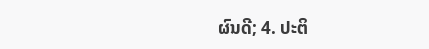ຜົນດີ; 4. ປະຕິ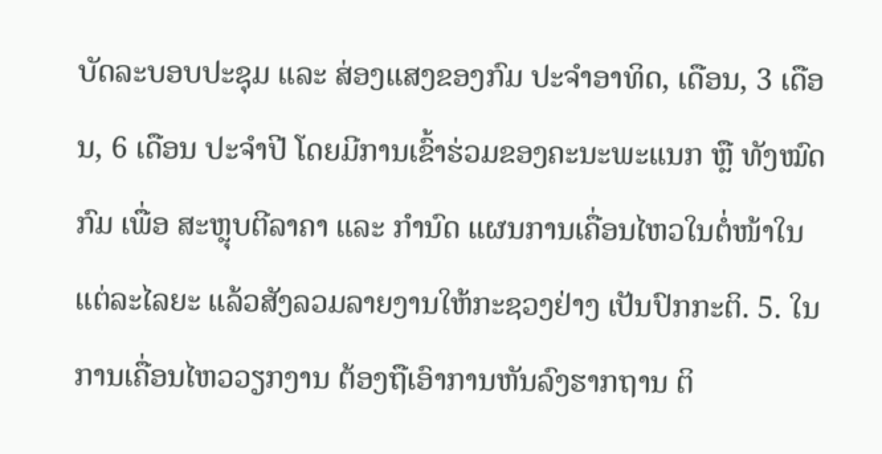ບັດລະບອບປະຊຸມ ແລະ ສ່ອງແສງຂອງກົມ ປະຈຳອາທິດ, ເດືອນ, 3 ເດືອນ, 6 ເດືອນ ປະຈຳປີ ໂດຍມີການເຂົ້າຮ່ວມຂອງຄະນະພະແນກ ຫຼື ທັງໝົດກົມ ເພື່ອ ສະຫຼຸບຕີລາຄາ ແລະ ກຳນົດ ແຜນການເຄື່ອນໄຫວໃນຕໍ່ໜ້າໃນແຕ່ລະໄລຍະ ແລ້ວສັງລວມລາຍງານໃຫ້ກະຊວງຢ່າງ ເປັນປົກກະຕິ. 5. ໃນການເຄື່ອນໄຫວວຽກງານ ຕ້ອງຖືເອົາການຫັນລົງຮາກຖານ ຕິ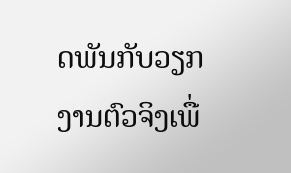ດພັນກັບວຽກງານຕົວຈິງເພື່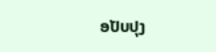ອປັບປຸງ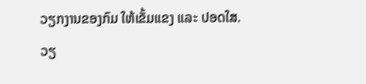ວຽກງານຂອງກົມ ໃຫ້ເຂັ້ມແຂງ ແລະ ປອດໃສ.
ວຽ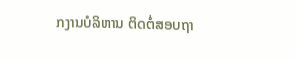ກງານບໍລິຫານ ຕິດຕໍ່ສອບຖາ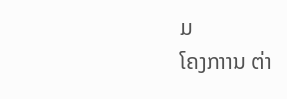ມ
ໂຄງກາານ ຕ່າ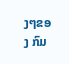ງໆຂອງ ກົມ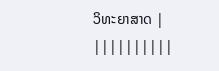ວິທະຍາສາດ |
||||||||||